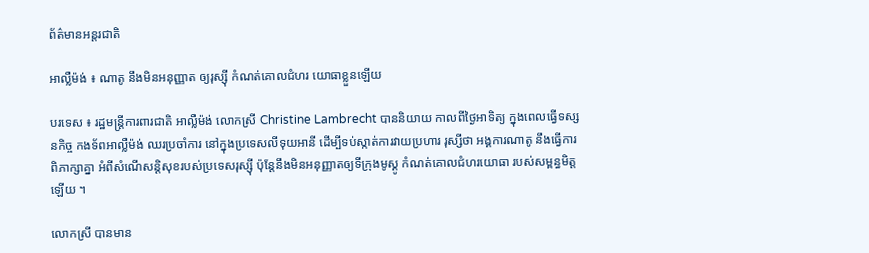ព័ត៌មានអន្តរជាតិ

អាល្លឺម៉ង់ ៖ ណាតូ នឹងមិនអនុញ្ញាត ឲ្យរុស្ស៊ី កំណត់គោលជំហរ យោធាខ្លួនឡើយ

បរទេស ៖ រដ្ឋមន្ត្រីការពារជាតិ អាល្លឺម៉ង់ លោកស្រី Christine Lambrecht បាននិយាយ កាលពីថ្ងៃអាទិត្យ ក្នុងពេលធ្វើទស្សនកិច្ច កងទ័ពអាល្លឺម៉ង់ ឈរប្រចាំការ នៅក្នុងប្រទេសលីទុយអានី ដើម្បីទប់ស្កាត់ការវាយប្រហារ រុស្សីថា អង្គការណាតូ នឹងធ្វើការពិភាក្សាគ្នា អំពីសំណើសន្តិសុខរបស់ប្រទេសរុស្ស៊ី ប៉ុន្តែនឹងមិនអនុញ្ញាតឲ្យទីក្រុងមូស្គូ កំណត់គោលជំហរយោធា របស់សម្ពន្ធមិត្តឡើយ ។

លោកស្រី បានមាន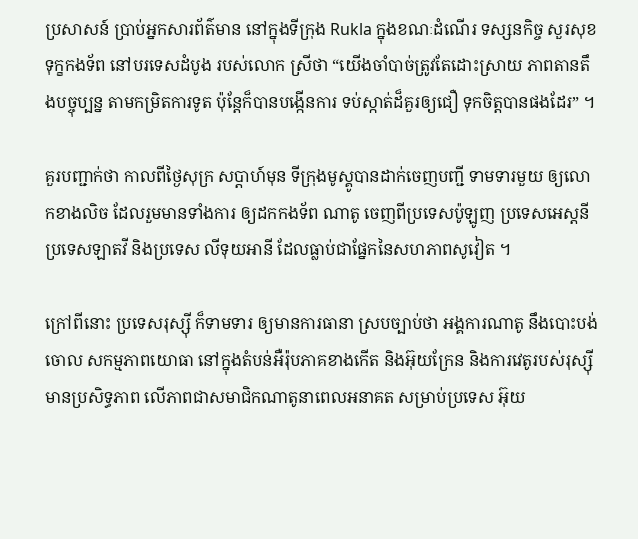ប្រសាសន៍ ប្រាប់អ្នកសារព័ត៌មាន នៅក្នុងទីក្រុង Rukla ក្នុងខណៈដំណើរ ទស្សនកិច្ច សួរសុខទុក្ខកងទ័ព នៅបរទេសដំបូង របស់លោក ស្រីថា “យើងចាំបាច់ត្រូវតែដោះស្រាយ ភាពតានតឹងបច្ចុប្បន្ន តាមកម្រិតការទូត ប៉ុន្តែក៏បានបង្កើនការ ទប់ស្កាត់ដ៏គួរឲ្យជឿ ទុកចិត្តបានផងដែរ” ។

គួរបញ្ជាក់ថា កាលពីថ្ងៃសុក្រ សប្ដាហ៍មុន ទីក្រុងមូស្គូបានដាក់ចេញបញ្ជី ទាមទារមួយ ឲ្យលោកខាងលិច ដែលរួមមានទាំងការ ឲ្យដកកងទ័ព ណាតូ ចេញពីប្រទេសប៉ូឡូញ ប្រទេសអេស្តនី ប្រទេសឡាតវី និងប្រទេស លីទុយអានី ដែលធ្លាប់ជាផ្នែកនៃសហភាពសូវៀត ។

ក្រៅពីនោះ ប្រទេសរុស្ស៊ី ក៏ទាមទារ ឲ្យមានការធានា ស្របច្បាប់ថា អង្គការណាតូ នឹងបោះបង់ចោល សកម្មភាពយោធា នៅក្នុងតំបន់អឺរ៉ុបភាគខាងកើត និងអ៊ុយក្រែន និងការវេតូរបស់រុស្ស៊ីមានប្រសិទ្ធភាព លើភាពជាសមាជិកណាតូនាពេលអនាគត សម្រាប់ប្រទេស អ៊ុយ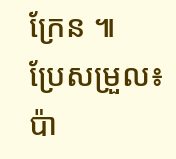ក្រែន ៕
ប្រែសម្រួល៖ប៉ា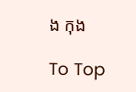ង កុង

To Top